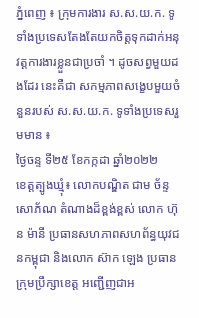ភ្នំពេញ ៖ ក្រុមការងារ ស.ស.យ.ក. ទូទាំងប្រទេសតែងតែយកចិត្តទុកដាក់អនុវត្តការងារខ្លួនជាប្រចាំ ។ ដូចសព្វមួយដងដែរ នេះគឺជា សកម្មភាពសង្ខេបមួយចំនួនរបស់ ស.ស.យ.ក. ទូទាំងប្រទេសរួមមាន ៖
ថ្ងៃចន្ទ ទី២៥ ខែកក្កដា ឆ្នាំ២០២២
ខេត្តត្បូងឃ្មុំ៖ លោកបណ្ឌិត ជាម ច័ន្ទសោភ័ណ តំណាងដ៏ខ្ពង់ខ្ពស់ លោក ហ៊ុន ម៉ានី ប្រធានសហភាពសហព័ន្ធយុវជនកម្ពុជា និងលោក ស៊ាក ឡេង ប្រធានក្រុមប្រឹក្សាខេត្ត អញ្ជេីញជាអ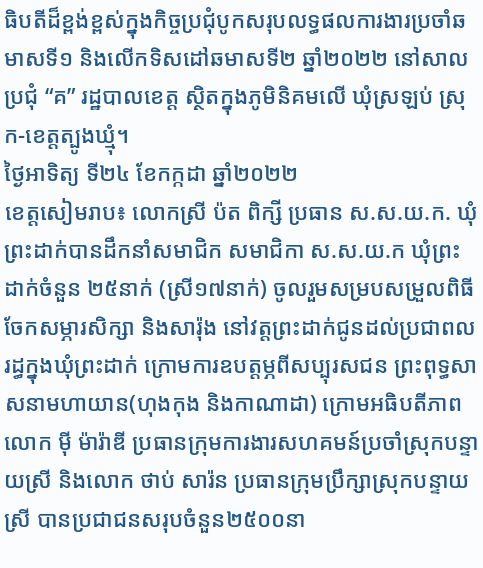ធិបតីដ៏ខ្ពង់ខ្ពស់ក្នុងកិច្ចប្រជុំបូកសរុបលទ្ធផលការងារប្រចាំឆមាសទី១ និងលេីកទិសដៅឆមាសទី២ ឆ្នាំ២០២២ នៅសាលប្រជុំ “គ” រដ្ឋបាលខេត្ត ស្ថិតក្នុងភូមិនិគមលេី ឃុំស្រឡប់ ស្រុក-ខេត្តត្បូងឃ្មុំ។
ថ្ងៃអាទិត្យ ទី២៤ ខែកក្កដា ឆ្នាំ២០២២
ខេត្តសៀមរាប៖ លោកស្រី ប៉ត ពិក្សី ប្រធាន ស.ស.យ.ក. ឃុំព្រះដាក់បានដឹកនាំសមាជិក សមាជិកា ស.ស.យ.ក ឃុំព្រះដាក់ចំនួន ២៥នាក់ (ស្រី១៧នាក់) ចូលរួមសម្របសម្រួលពិធីចែកសម្ភារសិក្សា និងសារ៉ុង នៅវត្តព្រះដាក់ជូនដល់ប្រជាពលរដ្ធក្នុងឃុំព្រះដាក់ ក្រោមការឧបត្តម្ភពីសប្បុរសជន ព្រះពុទ្ធសាសនាមហាយាន(ហុងកុង និងកាណាដា) ក្រោមអធិបតីភាព លោក ម៉ី ម៉ារ៉ាឌី ប្រធានក្រុមការងារសហគមន៍ប្រចាំស្រុកបន្ទាយស្រី និងលោក ថាប់ សារ៉ន ប្រធានក្រុមប្រឹក្សាស្រុកបន្ទាយស្រី បានប្រជាជនសរុបចំនួន២៥០០នា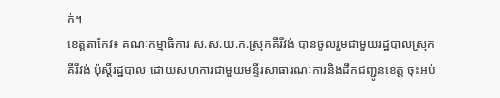ក់។
ខេត្តតាកែវ៖ គណៈកម្មាធិការ ស.ស.យ.ក.ស្រុកគីរីវង់ បានចូលរួមជាមួយរដ្ឋបាលស្រុកគីរីវង់ ប៉ុស្តិ៍រដ្ឋបាល ដោយសហការជាមួយមន្ទីរសាធារណៈការនិងដឹកជញ្ជូនខេត្ត ចុះអប់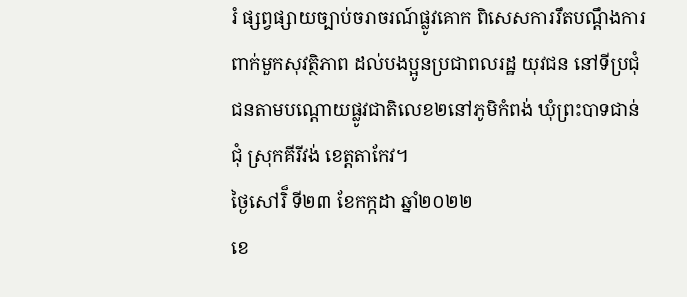រំ ផ្សព្វផ្សាយច្បាប់ចរាចរណ៍ផ្លូវគោក ពិសេសការរឹតបណ្តឹងការពាក់មួកសុវត្ថិភាព ដល់បងប្អូនប្រជាពលរដ្ឋ យុវជន នៅទីប្រជុំជនតាមបណ្តោយផ្លូវជាតិលេខ២នៅភូមិកំពង់ ឃុំព្រះបាទជាន់ជុំ ស្រុកគីរីវង់ ខេត្តតាកែវ។
ថ្ងៃសៅរិ៏ ទី២៣ ខែកក្កដា ឆ្នាំ២០២២
ខេ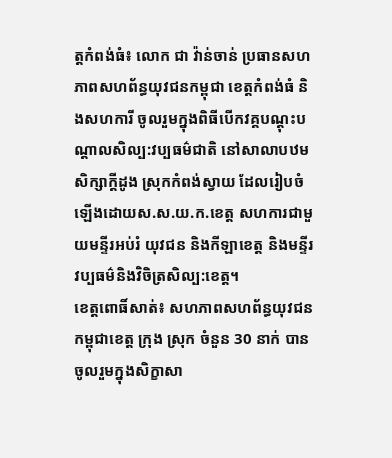ត្តកំពង់ធំ៖ លោក ជា វ៉ាន់ចាន់ ប្រធានសហភាពសហព័ន្ធយុវជនកម្ពុជា ខេត្តកំពង់ធំ និងសហការី ចូលរួមក្នុងពិធីបើកវគ្គបណ្តុះបណ្តាលសិល្ប:វប្បធម៌ជាតិ នៅសាលាបឋមសិក្សាក្តីដូង ស្រុកកំពង់ស្វាយ ដែលរៀបចំឡើងដោយស.ស.យ.ក.ខេត្ត សហការជាមួយមន្ទីរអប់រំ យុវជន និងកីឡាខេត្ត និងមន្ទីរវប្បធម៌និងវិចិត្រសិល្ប:ខេត្ត។
ខេត្តពោធិ៍សាត់៖ សហភាពសហព័ន្ធយុវជនកម្ពុជាខេត្ត ក្រុង ស្រុក ចំនួន 30 នាក់ បានចូលរួមក្នុងសិក្ខាសា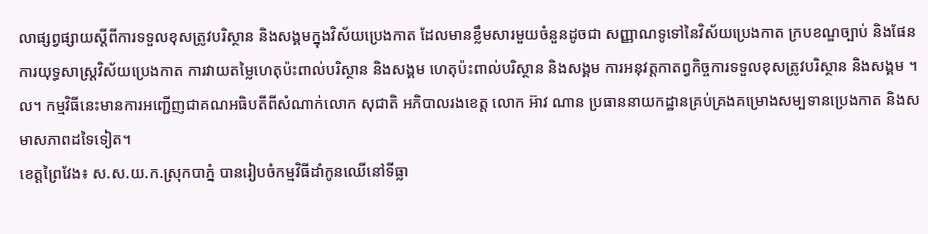លាផ្សព្វផ្សាយស្តីពីការទទួលខុសត្រូវបរិស្ថាន និងសង្គមក្នុងវិស័យប្រេងកាត ដែលមានខ្លឹមសារមួយចំនួនដូចជា សញ្ញាណទូទៅនៃវិស័យប្រេងកាត ក្របខណ្ឌច្បាប់ និងផែនការយុទ្ធសាស្ត្រវិស័យប្រេងកាត ការវាយតម្លៃហេតុប៉ះពាល់បរិស្ថាន និងសង្គម ហេតុប៉ះពាល់បរិស្ថាន និងសង្គម ការអនុវត្តកាតព្វកិច្ចការទទួលខុសត្រូវបរិស្ថាន និងសង្គម ។ល។ កម្មវិធីនេះមានការអញ្ជើញជាគណអធិបតីពីសំណាក់លោក សុជាតិ អភិបាលរងខេត្ត លោក អ៊ាវ ណាន ប្រធាននាយកដ្ឋានគ្រប់គ្រងគម្រោងសម្បទានប្រេងកាត និងសមាសភាពដទៃទៀត។
ខេត្តព្រៃវែង៖ ស.ស.យ.ក.ស្រុកបាភ្នំ បានរៀបចំកម្មវិធីដាំកូនឈេីនៅទីធ្លា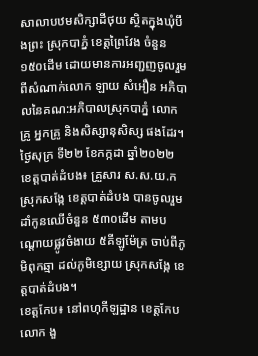សាលាបឋមសិក្សាដីថុយ ស្ថិតក្នុងឃុំបឹងព្រះ ស្រុកបាភ្នំ ខេត្តព្រៃវែង ចំនួន ១៥០ដើម ដោយមានការអញ្ជញចូលរួមពីសំណាក់លោក ឡាយ សំអឿន អភិបាលនៃគណ:អភិបាលស្រុកបាភ្នំ លោកគ្រូ អ្នកគ្រូ និងសិស្សានុសិស្ស ផងដែរ។
ថ្ងៃសុក្រ ទី២២ ខែកក្កដា ឆ្នាំ២០២២
ខេត្តបាត់ដំបង៖ គ្រួសារ ស.ស.យ.កស្រុកសង្កែ ខេត្តបាត់ដំបង បានចូលរួមដាំកូនឈើចំនួន ៥៣០ដើម តាមបណ្តោយផ្លូវចំងាយ ៥គីឡូម៉ែត្រ ចាប់ពីភូមិពុកឆ្មា ដល់ភូមិខ្សោយ ស្រុកសង្កែ ខេត្តបាត់ដំបង។
ខេត្តកែប៖ នៅពហុកីឡដ្ឋាន ខេត្តកែប លោក ងួ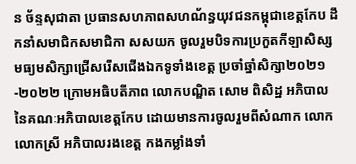ន ច័ន្ទសុជាតា ប្រធានសហភាពសហណ័ន្ធយុវជនកម្ពុជាខេត្តកែប ដឹកនាំសមាជិកសមាជិកា សសយក ចូលរួមបិទការប្រកួតកីឡាសិស្សមធ្យមសិក្សាជ្រើសរើសជើងឯកទូទាំងខេត្ត ប្រចាំឆ្នាំសិក្សា២០២១-២០២២ ក្រោមអធិបតីភាព លោកបណ្ឌិត សោម ពិសិដ្ឋ អភិបាលនៃគណៈអភិបាលខេត្តកែប ដោយមានការចូលរួមពីសំណាក លោក លោកស្រី អភិបាលរងខេត្ត កងកម្លាំងទាំ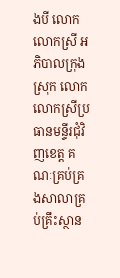ងបី លោក លោកស្រី អភិបាលក្រុង ស្រុក លោក លោកស្រីប្រធានមន្ទីរជុំវិញខេត្ត គណៈគ្រប់គ្រងសាលាគ្រប់គ្រឹះស្ថាន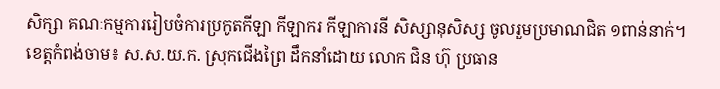សិក្សា គណៈកម្មការរៀបចំការប្រកូតកីឡា កីឡាករ កីឡាការនី សិស្សានុសិស្ស ចូលរួមប្រមាណជិត ១ពាន់នាក់។
ខេត្តកំពង់ចាម៖ ស.ស.យ.ក. ស្រុកជើងព្រៃ ដឹកនាំដោយ លោក ជិន ហ៊ុ ប្រធាន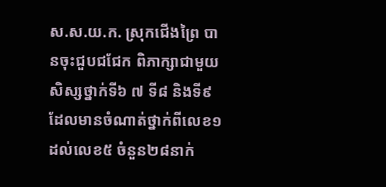ស.ស.យ.ក. ស្រុកជើងព្រៃ បានចុះជួបជជែក ពិភាក្សាជាមួយសិស្សថ្នាក់ទី៦ ៧ ទី៨ និងទី៩ ដែលមានចំណាត់ថ្នាក់ពីលេខ១ដល់លេខ៥ ចំនួន២៨នាក់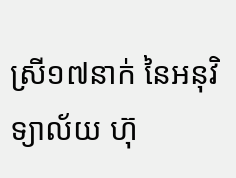ស្រី១៧នាក់ នៃអនុវិទ្យាល័យ ហ៊ុ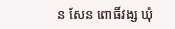ន សែន ពោធិ៍វង្ស ឃុំ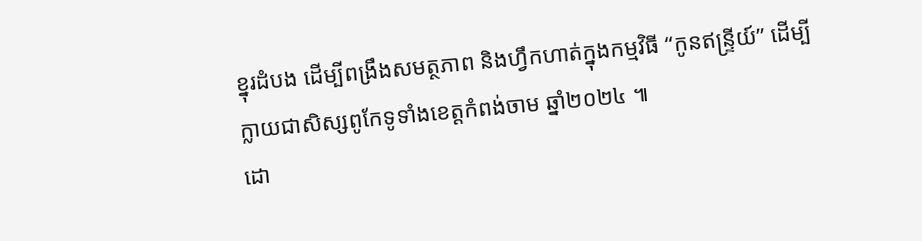ខ្នុរដំបង ដើម្បីពង្រឹងសមត្ថភាព និងហ្វឹកហាត់ក្នុងកម្មវិធី “កូនឥន្ទ្រីយ៍” ដើម្បីក្លាយជាសិស្សពូកែទូទាំងខេត្តកំពង់ចាម ឆ្នាំ២០២៤ ៕
ដោ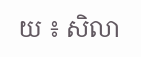យ ៖ សិលា